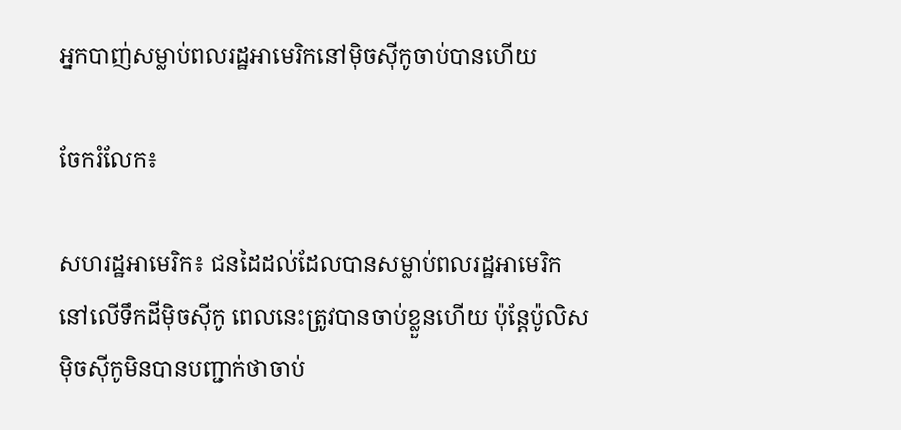អ្នកបាញ់សម្លាប់ពលរដ្ឋអាមេរិកនៅម៉ិចស៊ីកូចាប់បានហើយ

ចែករំលែក៖

សហរដ្ឋអាមេរិក៖ ជនដៃដល់ដែលបានសម្លាប់ពលរដ្ឋអាមេរិក នៅលើទឹកដីម៉ិចស៊ីកូ ពេលនេះត្រូវបានចាប់ខ្លួនហើយ ប៉ុន្តែប៉ូលិសម៉ិចស៊ីកូមិនបានបញ្ជាក់ថាចាប់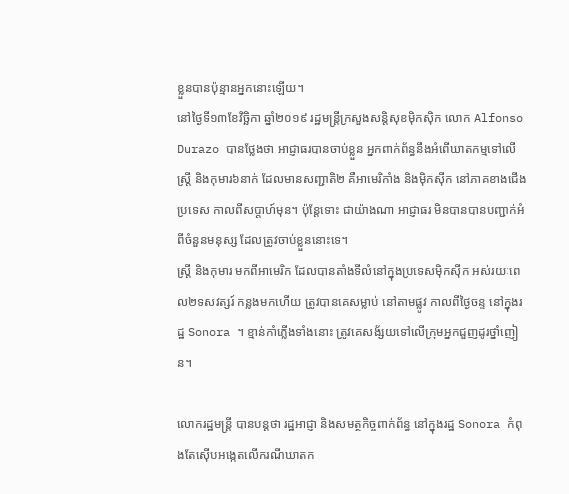ខ្លួនបានប៉ុន្មានអ្នកនោះឡើយ។
នៅថ្ងៃទី១៣ខែវិច្ឆិកា ឆ្នាំ២០១៩ រដ្ឋមន្រ្ដីក្រសួងសន្ដិសុខម៉ិកស៊ិក លោក Alfonso Durazo បានថ្លែងថា អាជ្ញាធរបានចាប់ខ្លួន អ្នកពាក់ព័ន្ធនឹងអំពើឃាតកម្មទៅលើស្រ្ដី និងកុមារ៦នាក់ ដែលមានសញ្ជាតិ២ គឺអាមេរិកាំង និងម៉ិកស៊ីក នៅភាគខាងជើងប្រទេស កាលពីសប្ដាហ៍មុន។ ប៉ុន្ដែទោះ ជាយ៉ាងណា អាជ្ញាធរ មិនបានបានបញ្ជាក់អំពីចំនួនមនុស្ស ដែលត្រូវចាប់ខ្លួននោះទេ។
ស្រ្ដី និងកុមារ មកពីអាមេរិក ដែលបានតាំងទីលំនៅក្នុងប្រទេសម៉ិកស៊ីក អស់រយៈពេល២ទសវត្សរ៍ កន្លងមកហើយ ត្រូវបានគេសម្លាប់ នៅតាមផ្លូវ កាលពីថ្ងៃចន្ទ នៅក្នុងរដ្ឋ Sonora ។ ខ្មាន់កាំភ្លើងទាំងនោះ ត្រូវគេសង័្សយទៅលើក្រុមអ្នកជួញដូរថ្នាំញៀន។

លោករដ្ឋមន្រ្ដី បានបន្ដថា រដ្ឋអាជ្ញា និងសមត្ថកិច្ចពាក់ព័ន្ធ នៅក្នុងរដ្ឋ Sonora កំពុងតែស៊ើបអង្កេតលើករណីឃាតក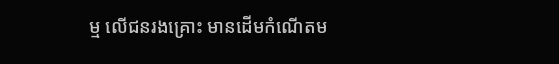ម្ម លើជនរងគ្រោះ មានដើមកំណើតម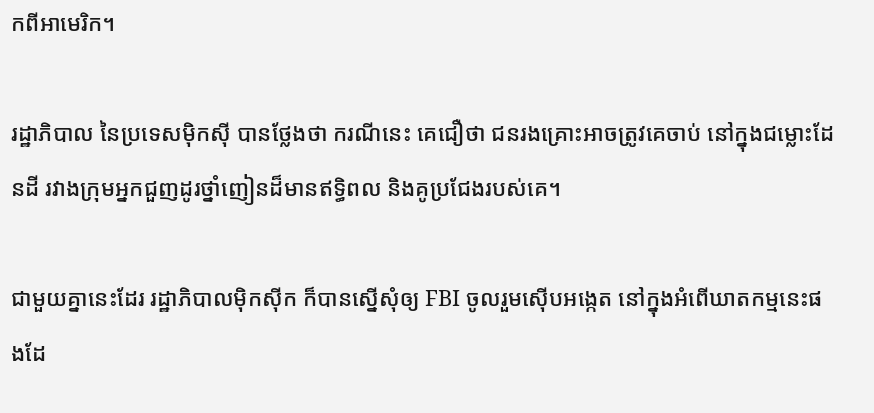កពីអាមេរិក។

រដ្ឋាភិបាល នៃប្រទេសម៉ិកស៊ី បានថ្លែងថា ករណីនេះ គេជឿថា ជនរងគ្រោះអាចត្រូវគេចាប់ នៅក្នុងជម្លោះដែនដី រវាងក្រុមអ្នកជួញដូរថ្នាំញៀនដ៏មានឥទ្ធិពល និងគូប្រជែងរបស់គេ។

ជាមួយគ្នានេះដែរ រដ្ឋាភិបាលម៉ិកស៊ីក ក៏បានស្នើសុំឲ្យ FBI ចូលរួមស៊ើបអង្កេត នៅក្នុងអំពើឃាតកម្មនេះផងដែ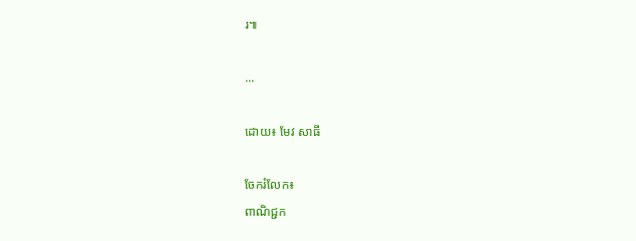រ៕

...

ដោយ៖ មែវ សាធី

ចែករំលែក៖
ពាណិជ្ជក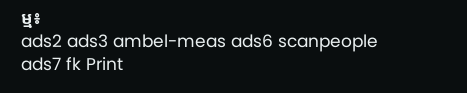ម្ម៖
ads2 ads3 ambel-meas ads6 scanpeople ads7 fk Print